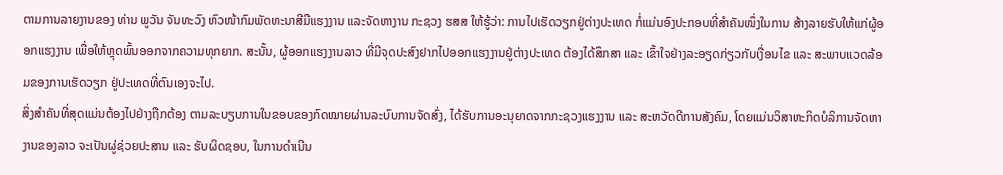ຕາມການລາຍງານຂອງ ທ່ານ ພູວັນ ຈັນທະວົງ ຫົວໜ້າກົມພັດທະນາສີມືແຮງງານ ແລະຈັດຫາງານ ກະຊວງ ຮສສ ໃຫ້ຮູ້ວ່າ: ການໄປເຮັດວຽກຢູ່ຕ່າງປະເທດ ກໍ່ແມ່ນອົງປະກອບທີ່ສຳຄັນໜຶ່ງໃນການ ສ້າງລາຍຮັບໃຫ້ແກ່ຜູ້ອອກແຮງງານ ເພື່ອໃຫ້ຫຼຸດພົ້ນອອກຈາກຄວາມທຸກຍາກ. ສະນັ້ນ, ຜູ້ອອກແຮງງານລາວ ທີ່ມີຈຸດປະສົງຢາກໄປອອກແຮງງານຢູ່ຕ່າງປະເທດ ຕ້ອງໄດ້ສຶກສາ ແລະ ເຂົ້າໃຈຢ່າງລະອຽດກ່ຽວກັບເງື່ອນໄຂ ແລະ ສະພາບແວດລ້ອມຂອງການເຮັດວຽກ ຢູ່ປະເທດທີ່ຕົນເອງຈະໄປ.
ສິ່ງສໍາຄັນທີ່ສຸດແມ່ນຕ້ອງໄປຢ່າງຖືກຕ້ອງ ຕາມລະບຽບການໃນຂອບຂອງກົດໝາຍຜ່ານລະບົບການຈັດສົ່ງ, ໄດ້ຮັບການອະນຸຍາດຈາກກະຊວງແຮງງານ ແລະ ສະຫວັດດີການສັງຄົມ, ໂດຍແມ່ນວິສາຫະກິດບໍລິການຈັດຫາງານຂອງລາວ ຈະເປັນຜູ່ຊ່ວຍປະສານ ແລະ ຮັບຜິດຊອບ, ໃນການດຳເນີນ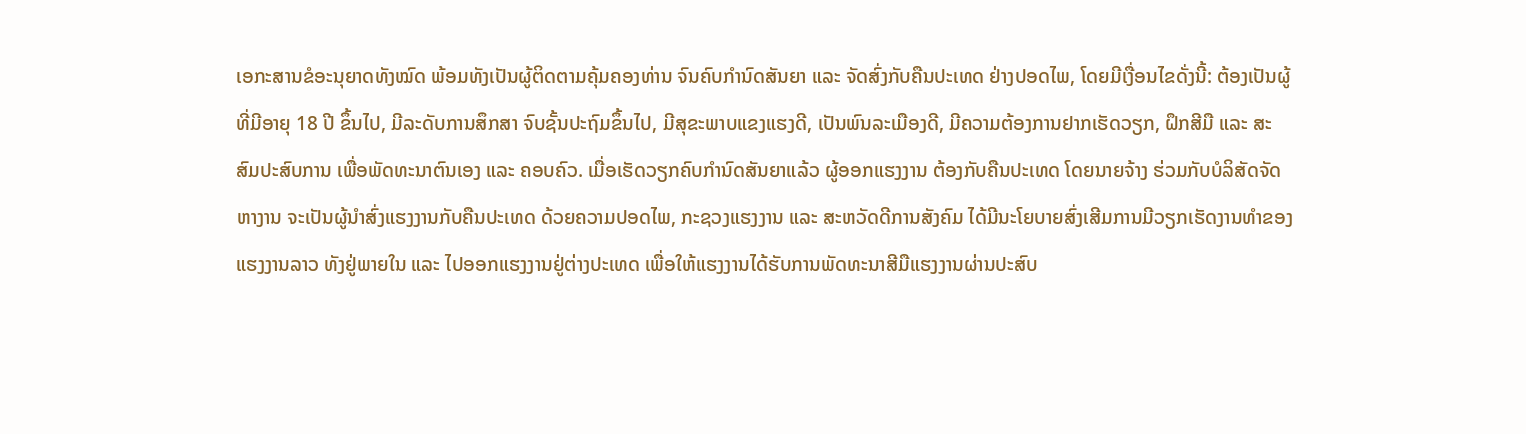ເອກະສານຂໍອະນຸຍາດທັງໝົດ ພ້ອມທັງເປັນຜູ້ຕິດຕາມຄຸ້ມຄອງທ່ານ ຈົນຄົບກຳນົດສັນຍາ ແລະ ຈັດສົ່ງກັບຄືນປະເທດ ຢ່າງປອດໄພ, ໂດຍມີເງື່ອນໄຂດັ່ງນີ້: ຕ້ອງເປັນຜູ້ທີ່ມີອາຍຸ 18 ປີ ຂຶ້ນໄປ, ມີລະດັບການສຶກສາ ຈົບຊັ້ນປະຖົມຂຶ້ນໄປ, ມີສຸຂະພາບແຂງແຮງດີ, ເປັນພົນລະເມືອງດີ, ມີຄວາມຕ້ອງການຢາກເຮັດວຽກ, ຝຶກສີມື ແລະ ສະສົມປະສົບການ ເພື່ອພັດທະນາຕົນເອງ ແລະ ຄອບຄົວ. ເມື່ອເຮັດວຽກຄົບກໍານົດສັນຍາແລ້ວ ຜູ້ອອກແຮງງານ ຕ້ອງກັບຄືນປະເທດ ໂດຍນາຍຈ້າງ ຮ່ວມກັບບໍລິສັດຈັດຫາງານ ຈະເປັນຜູ້ນໍາສົ່ງແຮງງານກັບຄືນປະເທດ ດ້ວຍຄວາມປອດໄພ, ກະຊວງແຮງງານ ແລະ ສະຫວັດດີການສັງຄົມ ໄດ້ມີນະໂຍບາຍສົ່ງເສີມການມີວຽກເຮັດງານທຳຂອງແຮງງານລາວ ທັງຢູ່ພາຍໃນ ແລະ ໄປອອກແຮງງານຢູ່ຕ່າງປະເທດ ເພື່ອໃຫ້ແຮງງານໄດ້ຮັບການພັດທະນາສີມືແຮງງານຜ່ານປະສົບ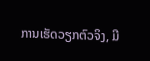ການເຮັດວຽກຕົວຈິງ, ມີ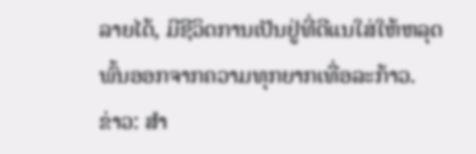ລາຍໄດ້, ມີຊີວິດການເປັນຢູ່ທີ່ດີແນໃສ່ໃຫ້ຫລຸດພົ້ນອອກຈາກຄວາມທຸກຍາກເທື່ອລະກ້າວ.
ຂ່າວ: ສຳ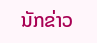ນັກຂ່າວ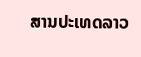ສານປະເທດລາວ